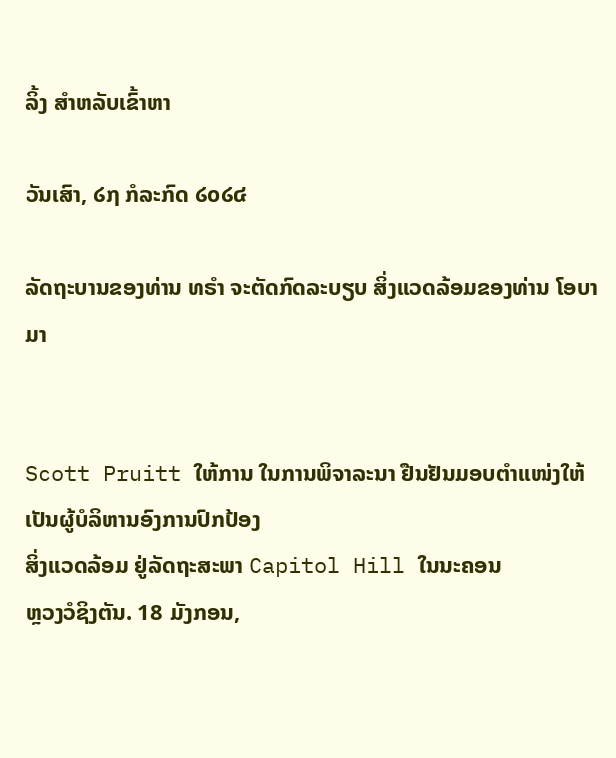ລິ້ງ ສຳຫລັບເຂົ້າຫາ

ວັນເສົາ, ໒໗ ກໍລະກົດ ໒໐໒໔

ລັດຖະບານຂອງທ່ານ ທຣຳ ຈະຕັດກົດລະບຽບ ສິ່ງແວດລ້ອມຂອງທ່ານ ໂອບາມາ


Scott Pruitt ໃຫ້ການ ໃນການພິຈາລະນາ ຢືນຢັນມອບຕຳແໜ່ງໃຫ້ ເປັນຜູ້ບໍລິຫານອົງການປົກປ້ອງ
ສິ່ງແວດລ້ອມ ຢູ່ລັດຖະສະພາ Capitol Hill ໃນນະຄອນ
ຫຼວງວໍຊິງຕັນ. 18 ມັງກອນ,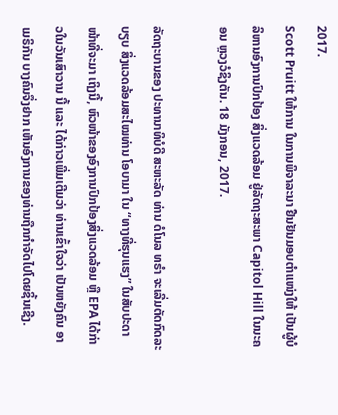2017.
Scott Pruitt ໃຫ້ການ ໃນການພິຈາລະນາ ຢືນຢັນມອບຕຳແໜ່ງໃຫ້ ເປັນຜູ້ບໍລິຫານອົງການປົກປ້ອງ ສິ່ງແວດລ້ອມ ຢູ່ລັດຖະສະພາ Capitol Hill ໃນນະຄອນ ຫຼວງວໍຊິງຕັນ. 18 ມັງກອນ, 2017.

ລັດຖະບານຂອງ ປະທານາທິບໍດີ ສະຫະລັດ ທ່ານ ດໍໂນລ ທຣຳ ຈະເລີ່ມຕັດກົດລະບຽບ ສິ່ງແວດລ້ອມສະໄໝທ່ານ ໂອບາມາ ໃນ “ທາງທີ່ຮຸນແຮງ” ໃນສັບປະດາໜ້າທີ່ຈະມາ ເຖິງນີ້, ຫົວໜ້າຂອງອົງການປົກປ້ອງສິ່ງແວດລ້ອມ ຫຼື EPA ໄດ້ກ່າວໃນວັນເສົາວານ ນີ້ ແລະ ໄດ້ກ່າວເພີ່ມເຕີມວ່າ ທ່ານເຂົ້າໃຈວ່າ ເປັນຫຍັງຄົນ ອາເມຣິກັນ ບາງຄົນຈຶ່ງຢາກ ເຫັນອົງການຂອງທ່ານຖືກກຳຈັດໄປໂດຍຊິ້ນເຊີງ.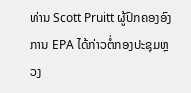ທ່ານ Scott Pruitt ຜູ້ປົກຄອງອົງການ EPA ໄດ້ກ່າວຕໍ່ກອງປະຊຸມຫຼວງ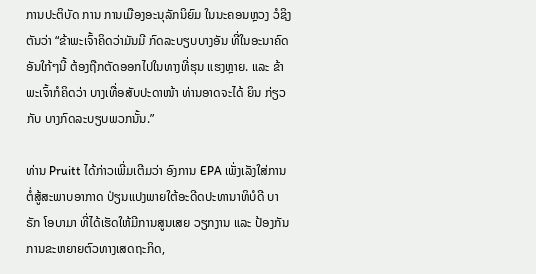ການປະຕິບັດ ການ ການເມືອງອະນຸລັກນິຍົມ ໃນນະຄອນຫຼວງ ວໍຊິງຕັນວ່າ “ຂ້າພະເຈົ້າຄິດວ່າມັນມີ ກົດລະບຽບບາງອັນ ທີ່ໃນອະນາຄົດອັນໃກ້ໆນີ້ ຕ້ອງຖືກຕັດອອກໄປໃນທາງທີ່ຮຸນ ແຮງຫຼາຍ. ແລະ ຂ້າພະເຈົ້າກໍຄິດວ່າ ບາງເທື່ອສັບປະດາໜ້າ ທ່ານອາດຈະໄດ້ ຍິນ ກ່ຽວກັບ ບາງກົດລະບຽບພວກນັ້ນ.”

ທ່ານ Pruitt ໄດ້ກ່າວເພີ່ມເຕີມວ່າ ອົງການ EPA ເພັ່ງເລັງໃສ່ການຕໍ່ສູ້ສະພາບອາກາດ ປ່ຽນແປງພາຍໃຕ້ອະດີດປະທານາທິບໍດີ ບາຣັກ ໂອບາມາ ທີ່ໄດ້ເຮັດໃຫ້ມີການສູນເສຍ ວຽກງານ ແລະ ປ້ອງກັນການຂະຫຍາຍຕົວທາງເສດຖະກິດ,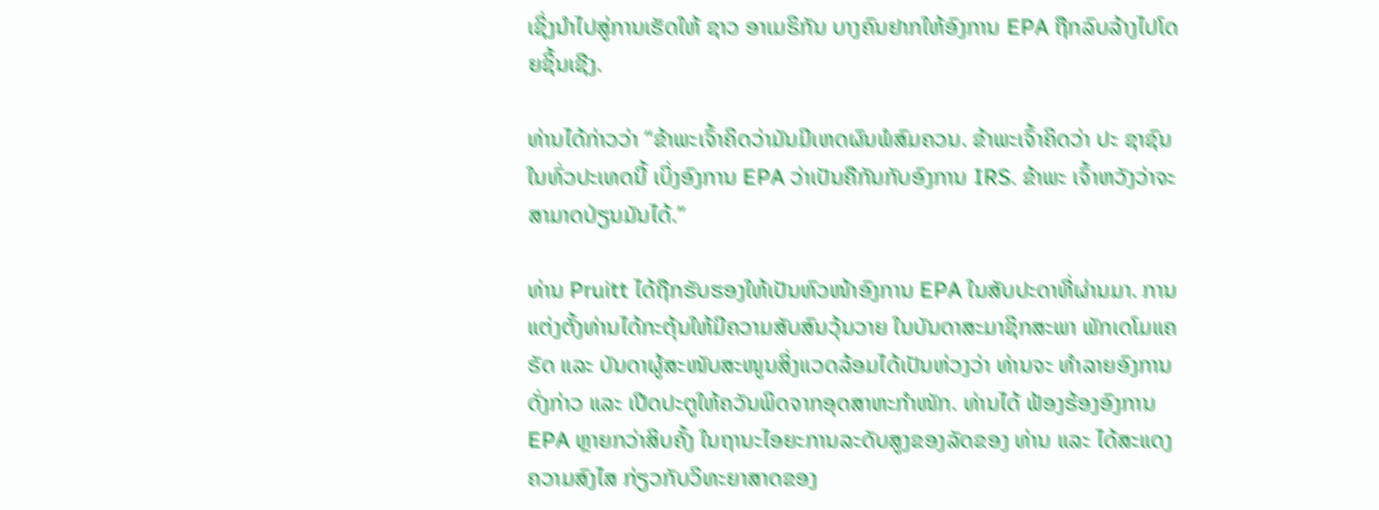ເຊິ່ງນຳໄປສູ່ການເຮັດໃຫ້ ຊາວ ອາເມຣິກັນ ບາງຄົນຢາກໃຫ້ອົງການ EPA ຖືກລົບລ້າງໄປໂດຍຊິ້ນເຊີງ.

ທ່ານໄດ້ກ່າວວ່າ “ຂ້າພະເຈົ້າຄິດວ່າມັນມີເຫດຜົນພໍສົມຄວນ. ຂ້າພະເຈົ້າຄິດວ່າ ປະ ຊາຊົນໃນທົ່ວປະເທດນີ້ ເບິ່ງອົງການ EPA ວ່າເປັນຄືກັນກັບອົງການ IRS. ຂ້າພະ ເຈົ້າຫວັງວ່າຈະສາມາດປ່ຽນມັນໄດ້.”

ທ່ານ Pruitt ໄດ້ຖືກຮັບຮອງໃຫ້ເປັນຫົວໜ້າອົງການ EPA ໃນສັບປະດາທີ່ຜ່ານມາ. ການແຕ່ງຕັ້ງທ່ານໄດ້ກະຕຸ້ນໃຫ້ມີຄວາມສັບສົນວຸ້ນວາຍ ໃນບັນດາສະມາຊິກສະພາ ພັກເດໂມແຄຣັດ ແລະ ບັນດາຜູ້ສະໜັບສະໜູນສິ່ງແວດລ້ອມໄດ້ເປັນຫ່ວງວ່າ ທ່ານຈະ ທຳລາຍອົງການດັ່ງກ່າວ ແລະ ເປີດປະຕູໃຫ້ຄວັນພິດຈາກອຸດສາຫະກຳໜັກ. ທ່ານໄດ້ ຟ້ອງຮ້ອງອົງການ EPA ຫຼາຍກວ່າສິບຄັ້ງ ໃນຖານະໄອຍະການລະດັບສູງຂອງລັດຂອງ ທ່ານ ແລະ ໄດ້ສະແດງຄວາມສົງໄສ ກ່ຽວກັບວິທະຍາສາດຂອງ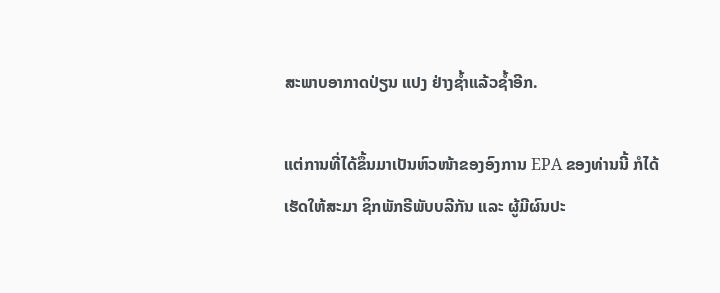ສະພາບອາກາດປ່ຽນ ແປງ ຢ່າງຊ້ຳແລ້ວຊ້ຳອີກ.

ແຕ່ການທີ່ໄດ້ຂຶ້ນມາເປັນຫົວໜ້າຂອງອົງການ EPA ຂອງທ່ານນີ້ ກໍໄດ້ເຮັດໃຫ້ສະມາ ຊິກພັກຣີພັບບລີກັນ ແລະ ຜູ້ມີຜົນປະ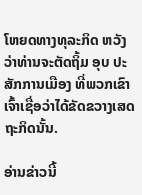ໂຫຍດທາງທຸລະກິດ ຫວັງວ່າທ່ານຈະຕັດຖິ້ມ ອຸບ ປະສັກການເມືອງ ທີ່ພວກເຂົາເຈົ້າເຊື່ອວ່າໄດ້ຂັດຂວາງເສດຖະກິດນັ້ນ.

ອ່ານຂ່າວນີ້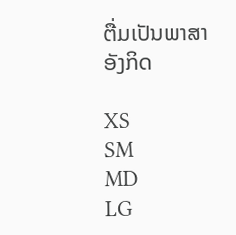ຕື່ມເປັນພາສາອັງກິດ

XS
SM
MD
LG